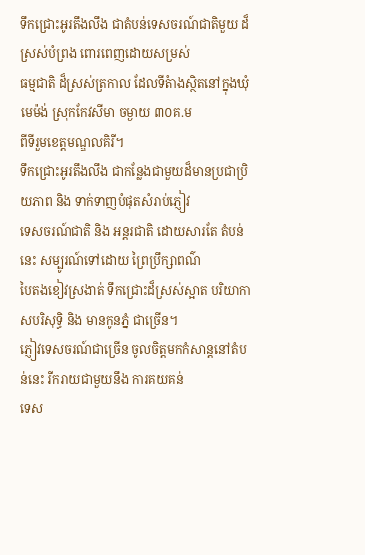ទឹកជ្រោះអូរតឹងលឹង ជាតំបន់ទេសចរណ៍ជាតិមួយ ដ៏ស្រស់បំព្រង ពោរពេញដោយសម្រស់
ធម្មជាតិ ដ៏ស្រស់ត្រកាល ដែលទីតំាងស្ថិតនៅក្នុងឃុំមេម៉ង់ ស្រុកកែវសីមា ចម្ងាយ ៣០គ.ម
ពីទីរួមខេត្ដមណ្ឌលគិរី។
ទឹកជ្រោះអូរតឹងលឹង ជាកន្លែងជាមួយដ៏មានប្រជាប្រិយភាព និង ទាក់ទាញបំផុតសំរាប់ភ្ញៀវ
ទេសចរណ៍ជាតិ និង អន្តរជាតិ ដោយសារតែ តំបន់នេះ សម្បូរណ៍ទៅដោយ ព្រៃប្រឹក្សាពណ៌
បៃតងខៀវស្រងាត់ ទឹកជ្រោះដ៏ស្រស់ស្អាត បរិយាកាសបរិសុទ្ធិ និង មានកូនភ្នំ ជាច្រើន។
ភ្ញៀវទេសចរណ៍ជាច្រើន ចូលចិត្តមកកំសាន្តនៅតំបន់នេះ រីករាយជាមួយនឹង ការគយគន់
ទេស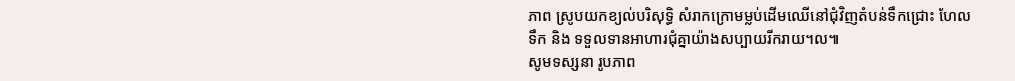ភាព ស្រូបយកខ្យល់បរិសុទ្ធិ សំរាកក្រោមម្លប់ដើមឈើនៅជុំវិញតំបន់ទឹកជ្រោះ ហែល
ទឹក និង ទទួលទានអាហារជុំគ្នាយ៉ាងសប្បាយរីករាយ។ល៕
សូមទស្សនា រូបភាព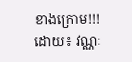ខាងក្រោម!!!
ដោយ៖ វណ្ណៈ